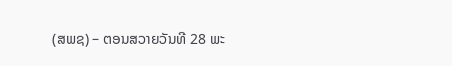(ສພຊ) – ຕອນສວາຍວັນທີ 28 ພະ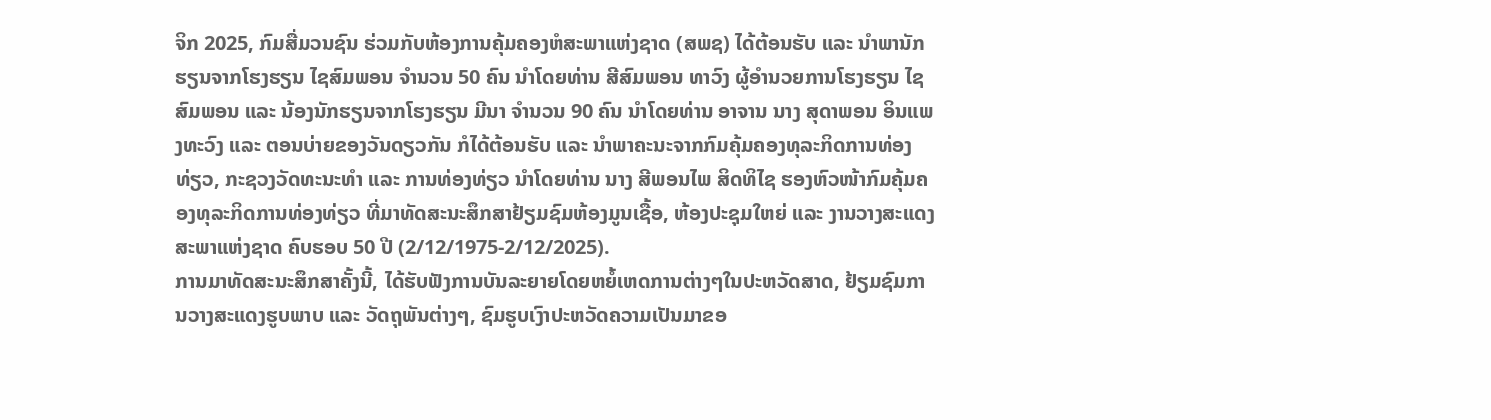ຈິກ 2025, ກົມສື່ມວນຊົນ ຮ່ວມກັບຫ້ອງການຄຸ້ມຄອງຫໍສະພາແຫ່ງຊາດ (ສພຊ) ໄດ້ຕ້ອນຮັບ ແລະ ນຳພານັກຮຽນຈາກໂຮງຮຽນ ໄຊສົມພອນ ຈຳນວນ 50 ຄົນ ນຳໂດຍທ່ານ ສີສົມພອນ ທາວົງ ຜູ້ອຳນວຍການໂຮງຮຽນ ໄຊສົມພອນ ແລະ ນ້ອງນັກຮຽນຈາກໂຮງຮຽນ ມີນາ ຈຳນວນ 90 ຄົນ ນຳໂດຍທ່ານ ອາຈານ ນາງ ສຸດາພອນ ອິນແພງທະວົງ ແລະ ຕອນບ່າຍຂອງວັນດຽວກັນ ກໍໄດ້ຕ້ອນຮັບ ແລະ ນຳພາຄະນະຈາກກົມຄຸ້ມຄອງທຸລະກິດການທ່ອງທ່ຽວ, ກະຊວງວັດທະນະທຳ ແລະ ການທ່ອງທ່ຽວ ນຳໂດຍທ່ານ ນາງ ສີພອນໄພ ສິດທິໄຊ ຮອງຫົວໜ້າກົມຄຸ້ມຄອງທຸລະກິດການທ່ອງທ່ຽວ ທີ່ມາທັດສະນະສຶກສາຢ້ຽມຊົມຫ້ອງມູນເຊື້ອ, ຫ້ອງປະຊຸມໃຫຍ່ ແລະ ງານວາງສະແດງສະພາແຫ່ງຊາດ ຄົບຮອບ 50 ປີ (2/12/1975-2/12/2025).
ການມາທັດສະນະສຶກສາຄັ້ງນີ້, ໄດ້ຮັບຟັງການບັນລະຍາຍໂດຍຫຍໍ້ເຫດການຕ່າງໆໃນປະຫວັດສາດ, ຢ້ຽມຊົມການວາງສະແດງຮູບພາບ ແລະ ວັດຖຸພັນຕ່າງໆ, ຊົມຮູບເງົາປະຫວັດຄວາມເປັນມາຂອ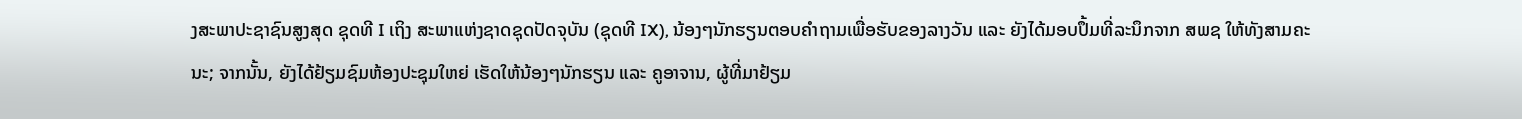ງສະພາປະຊາຊົນສູງສຸດ ຊຸດທີ I ເຖິງ ສະພາແຫ່ງຊາດຊຸດປັດຈຸບັນ (ຊຸດທີ IX), ນ້ອງໆນັກຮຽນຕອບຄຳຖາມເພື່ອຮັບຂອງລາງວັນ ແລະ ຍັງໄດ້ມອບປຶ້ມທີ່ລະນຶກຈາກ ສພຊ ໃຫ້ທັງສາມຄະນະ; ຈາກນັ້ນ, ຍັງໄດ້ຢ້ຽມຊົມຫ້ອງປະຊຸມໃຫຍ່ ເຮັດໃຫ້ນ້ອງໆນັກຮຽນ ແລະ ຄູອາຈານ, ຜູ້ທີ່ມາຢ້ຽມ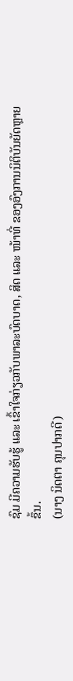ຊົມ ມີຄວາມຮັບຮູ້ ແລະ ເຂົ້າໃຈກ່ຽວກັບພາລະບົດບາດ, ສິດ ແລະ ໜ້າທີ່ ຂອງອົງການນິຕິບັນຍັດຫຼາຍຂຶ້ນ.
(ນາງ ນິດຕາ ຄຸນປາກດີ)